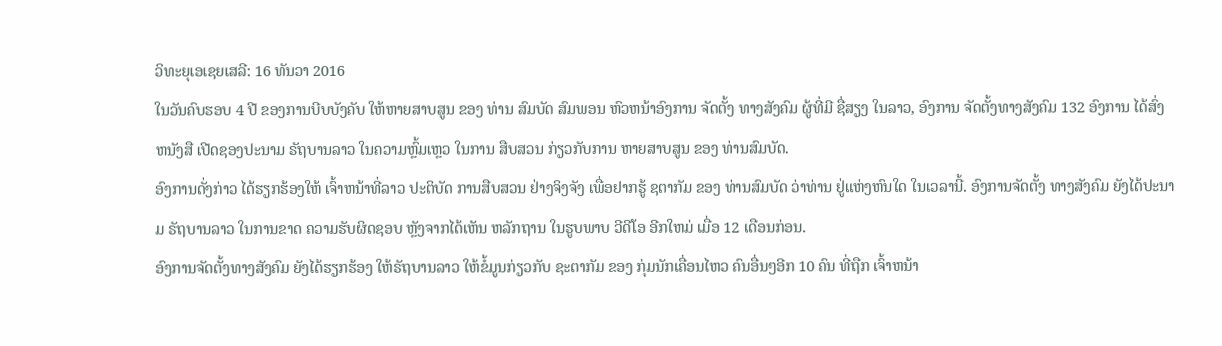ວິທະຍຸເອເຊຍເສລີ: 16 ທັນວາ 2016
ໃນວັນຄົບຮອບ 4 ປີ ຂອງການບີບບັງຄັບ ໃຫ້ຫາຍສາບສູນ ຂອງ ທ່ານ ສົມບັດ ສົມພອນ ຫົວຫນ້າອົງການ ຈັດຕັ້ງ ທາງສັງຄົມ ຜູ້ທີ່ມີ ຊື່ສຽງ ໃນລາວ, ອົງການ ຈັດຕັ້ງທາງສັງຄົມ 132 ອົງການ ໄດ້ສົ່ງຫນັງສື ເປີດຊອງປະນາມ ຣັຖບານລາວ ໃນຄວາມຫຼົ້ມເຫຼວ ໃນການ ສືບສວນ ກ່ຽວກັບການ ຫາຍສາບສູນ ຂອງ ທ່ານສົມບັດ.
ອົງການດັ່ງກ່າວ ໄດ້ຮຽກຮ້ອງໃຫ້ ເຈົ້າຫນ້າທີ່ລາວ ປະຕິບັດ ການສືບສວນ ຢ່າງຈິງຈັງ ເພື່ອຢາກຮູ້ ຊຕາກັມ ຂອງ ທ່ານສົມບັດ ວ່າທ່ານ ຢູ່ແຫ່ງຫົນໃດ ໃນເວລານີ້. ອົງການຈັດຕັ້ງ ທາງສັງຄົມ ຍັງໄດ້ປະນາມ ຣັຖບານລາວ ໃນການຂາດ ຄວາມຮັບຜິດຊອບ ຫຼັງຈາກໄດ້ເຫັນ ຫລັກຖານ ໃນຮູບພາບ ວີດີໂອ ອີກໃຫມ່ ເມື່ອ 12 ເດືອນກ່ອນ.
ອົງການຈັດຕັ້ງທາງສັງຄົມ ຍັງໄດ້ຮຽກຮ້ອງ ໃຫ້ຣັຖບານລາວ ໃຫ້ຂໍ້ມູນກ່ຽວກັບ ຊະຕາກັມ ຂອງ ກຸ່ມນັກເຄື່ອນໄຫວ ຄົນອື່ນໆອີກ 10 ຄົນ ທີ່ຖືກ ເຈົ້າຫນ້າ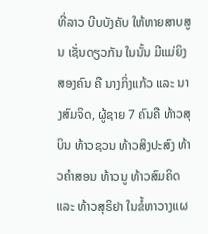ທີ່ລາວ ບີບບັງຄັບ ໃຫ້ຫາຍສາບສູນ ເຊັ່ນດຽວກັນ ໃນນັ້ນ ມີແມ່ຍິງ ສອງຄົນ ຄື ນາງກິ່ງແກ້ວ ແລະ ນາງສົມຈິດ, ຜູ້ຊາຍ 7 ຄົນຄື ທ້າວສຸບິນ ທ້າວຊວນ ທ້າວສິງປະສົງ ທ້າວຄຳສອນ ທ້າວນູ ທ້າວສົມຄິດ ແລະ ທ້າວສຸຣິຢາ ໃນຂໍ້ຫາວາງແຜ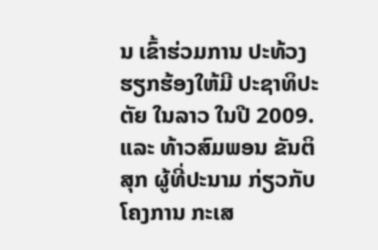ນ ເຂົ້າຮ່ວມການ ປະທ້ວງ ຮຽກຮ້ອງໃຫ້ມີ ປະຊາທິປະຕັຍ ໃນລາວ ໃນປີ 2009.ແລະ ທ້າວສົມພອນ ຂັນຕິສຸກ ຜູ້ທີ່ປະນາມ ກ່ຽວກັບ ໂຄງການ ກະເສ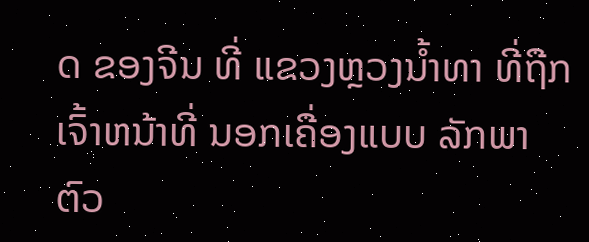ດ ຂອງຈີນ ທີ່ ແຂວງຫຼວງນ້ຳທາ ທີ່ຖືກ ເຈົ້າຫນ້າທີ່ ນອກເຄື່ອງແບບ ລັກພາຕົວ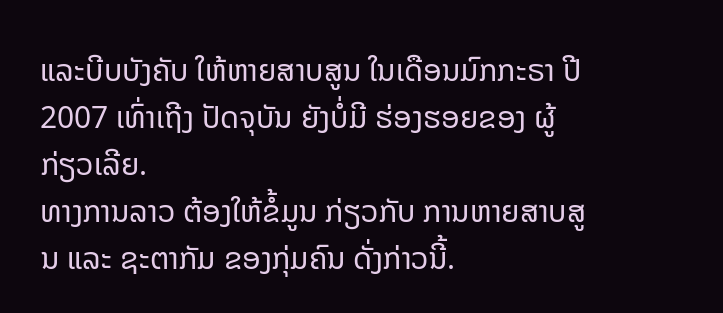ແລະບີບບັງຄັບ ໃຫ້ຫາຍສາບສູນ ໃນເດືອນມົກກະຣາ ປີ 2007 ເທົ່າເຖີງ ປັດຈຸບັນ ຍັງບໍ່ມີ ຮ່ອງຮອຍຂອງ ຜູ້ກ່ຽວເລີຍ.
ທາງການລາວ ຕ້ອງໃຫ້ຂໍ້ມູນ ກ່ຽວກັບ ການຫາຍສາບສູນ ແລະ ຊະຕາກັມ ຂອງກຸ່ມຄົນ ດັ່ງກ່າວນີ້.